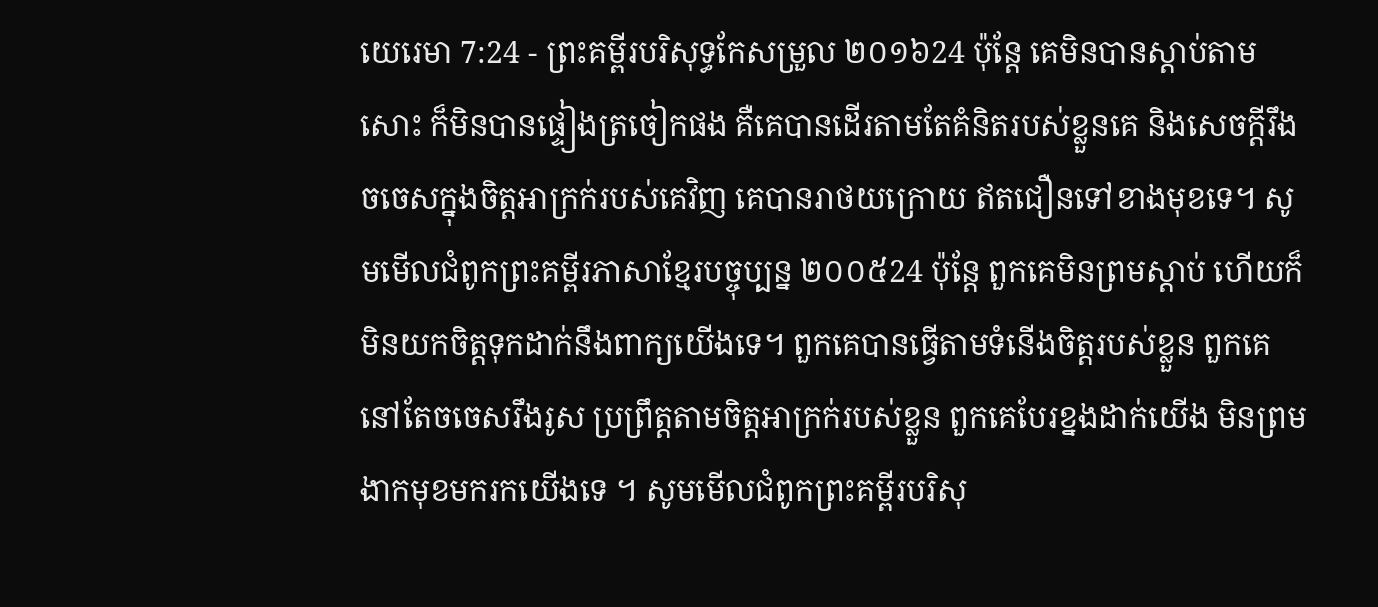យេរេមា 7:24 - ព្រះគម្ពីរបរិសុទ្ធកែសម្រួល ២០១៦24 ប៉ុន្តែ គេមិនបានស្តាប់តាមសោះ ក៏មិនបានផ្ទៀងត្រចៀកផង គឺគេបានដើរតាមតែគំនិតរបស់ខ្លួនគេ និងសេចក្ដីរឹងចចេសក្នុងចិត្តអាក្រក់របស់គេវិញ គេបានរាថយក្រោយ ឥតជឿនទៅខាងមុខទេ។ សូមមើលជំពូកព្រះគម្ពីរភាសាខ្មែរបច្ចុប្បន្ន ២០០៥24 ប៉ុន្តែ ពួកគេមិនព្រមស្ដាប់ ហើយក៏មិនយកចិត្តទុកដាក់នឹងពាក្យយើងទេ។ ពួកគេបានធ្វើតាមទំនើងចិត្តរបស់ខ្លួន ពួកគេនៅតែចចេសរឹងរូស ប្រព្រឹត្តតាមចិត្តអាក្រក់របស់ខ្លួន ពួកគេបែរខ្នងដាក់យើង មិនព្រមងាកមុខមករកយើងទេ ។ សូមមើលជំពូកព្រះគម្ពីរបរិសុ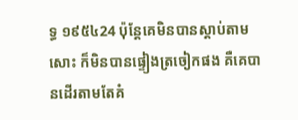ទ្ធ ១៩៥៤24 ប៉ុន្តែគេមិនបានស្តាប់តាមសោះ ក៏មិនបានផ្ទៀងត្រចៀកផង គឺគេបានដើរតាមតែគំ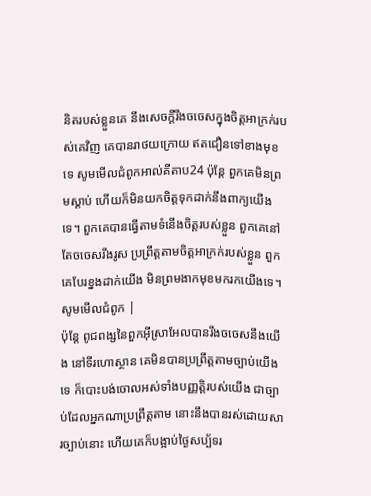និតរបស់ខ្លួនគេ នឹងសេចក្ដីរឹងចចេសក្នុងចិត្តអាក្រក់របស់គេវិញ គេបានរាថយក្រោយ ឥតជឿនទៅខាងមុខទេ សូមមើលជំពូកអាល់គីតាប24 ប៉ុន្តែ ពួកគេមិនព្រមស្ដាប់ ហើយក៏មិនយកចិត្តទុកដាក់នឹងពាក្យយើងទេ។ ពួកគេបានធ្វើតាមទំនើងចិត្តរបស់ខ្លួន ពួកគេនៅតែចចេសរឹងរូស ប្រព្រឹត្តតាមចិត្តអាក្រក់របស់ខ្លួន ពួកគេបែរខ្នងដាក់យើង មិនព្រមងាកមុខមករកយើងទេ។ សូមមើលជំពូក |
ប៉ុន្តែ ពូជពង្សនៃពួកអ៊ីស្រាអែលបានរឹងចចេសនឹងយើង នៅទីរហោស្ថាន គេមិនបានប្រព្រឹត្តតាមច្បាប់យើងទេ ក៏បោះបង់ចោលអស់ទាំងបញ្ញត្តិរបស់យើង ជាច្បាប់ដែលអ្នកណាប្រព្រឹត្តតាម នោះនឹងបានរស់ដោយសារច្បាប់នោះ ហើយគេក៏បង្អាប់ថ្ងៃសប្ប័ទរ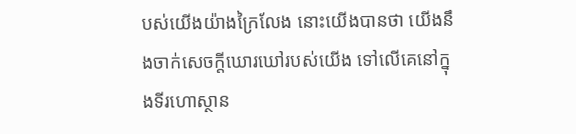បស់យើងយ៉ាងក្រៃលែង នោះយើងបានថា យើងនឹងចាក់សេចក្ដីឃោរឃៅរបស់យើង ទៅលើគេនៅក្នុងទីរហោស្ថាន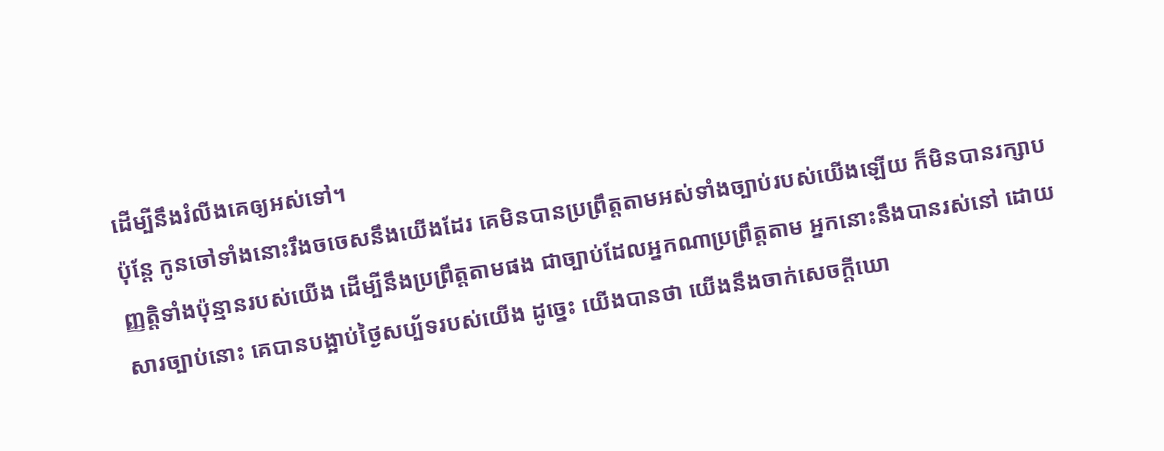ដើម្បីនឹងរំលីងគេឲ្យអស់ទៅ។
ប៉ុន្តែ កូនចៅទាំងនោះរឹងចចេសនឹងយើងដែរ គេមិនបានប្រព្រឹត្តតាមអស់ទាំងច្បាប់របស់យើងឡើយ ក៏មិនបានរក្សាបញ្ញត្តិទាំងប៉ុន្មានរបស់យើង ដើម្បីនឹងប្រព្រឹត្តតាមផង ជាច្បាប់ដែលអ្នកណាប្រព្រឹត្តតាម អ្នកនោះនឹងបានរស់នៅ ដោយសារច្បាប់នោះ គេបានបង្អាប់ថ្ងៃសប្ប័ទរបស់យើង ដូច្នេះ យើងបានថា យើងនឹងចាក់សេចក្ដីឃោ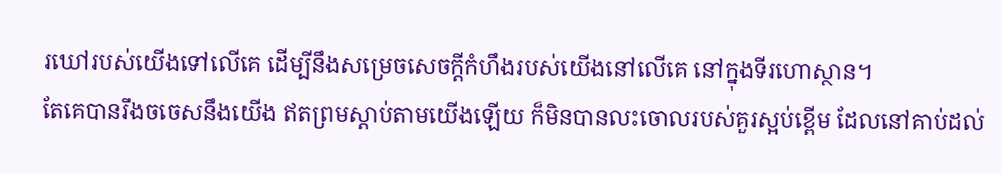រឃៅរបស់យើងទៅលើគេ ដើម្បីនឹងសម្រេចសេចក្ដីកំហឹងរបស់យើងនៅលើគេ នៅក្នុងទីរហោស្ថាន។
តែគេបានរឹងចចេសនឹងយើង ឥតព្រមស្តាប់តាមយើងឡើយ ក៏មិនបានលះចោលរបស់គួរស្អប់ខ្ពើម ដែលនៅគាប់ដល់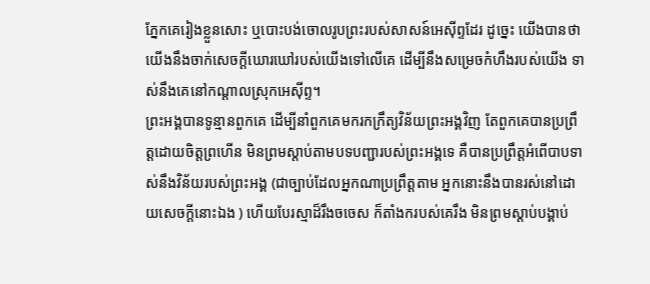ភ្នែកគេរៀងខ្លួនសោះ ឬបោះបង់ចោលរូបព្រះរបស់សាសន៍អេស៊ីព្ទដែរ ដូច្នេះ យើងបានថា យើងនឹងចាក់សេចក្ដីឃោរឃៅរបស់យើងទៅលើគេ ដើម្បីនឹងសម្រេចកំហឹងរបស់យើង ទាស់នឹងគេនៅកណ្ដាលស្រុកអេស៊ីព្ទ។
ព្រះអង្គបានទូន្មានពួកគេ ដើម្បីនាំពួកគេមករកក្រឹត្យវិន័យព្រះអង្គវិញ តែពួកគេបានប្រព្រឹត្តដោយចិត្តព្រហើន មិនព្រមស្តាប់តាមបទបញ្ជារបស់ព្រះអង្គទេ គឺបានប្រព្រឹត្តអំពើបាបទាស់នឹងវិន័យរបស់ព្រះអង្គ (ជាច្បាប់ដែលអ្នកណាប្រព្រឹត្តតាម អ្នកនោះនឹងបានរស់នៅដោយសេចក្ដីនោះឯង ) ហើយបែរស្មាដ៏រឹងចចេស ក៏តាំងករបស់គេរឹង មិនព្រមស្តាប់បង្គាប់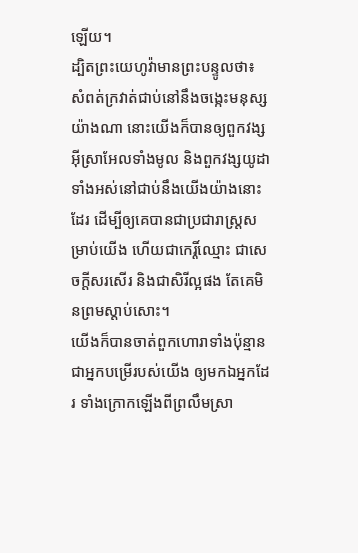ឡើយ។
ដ្បិតព្រះយេហូវ៉ាមានព្រះបន្ទូលថា៖ សំពត់ក្រវាត់ជាប់នៅនឹងចង្កេះមនុស្សយ៉ាងណា នោះយើងក៏បានឲ្យពួកវង្សអ៊ីស្រាអែលទាំងមូល និងពួកវង្សយូដាទាំងអស់នៅជាប់នឹងយើងយ៉ាងនោះដែរ ដើម្បីឲ្យគេបានជាប្រជារាស្ត្រសម្រាប់យើង ហើយជាកេរ្តិ៍ឈ្មោះ ជាសេចក្ដីសរសើរ និងជាសិរីល្អផង តែគេមិនព្រមស្តាប់សោះ។
យើងក៏បានចាត់ពួកហោរាទាំងប៉ុន្មាន ជាអ្នកបម្រើរបស់យើង ឲ្យមកឯអ្នកដែរ ទាំងក្រោកឡើងពីព្រលឹមស្រា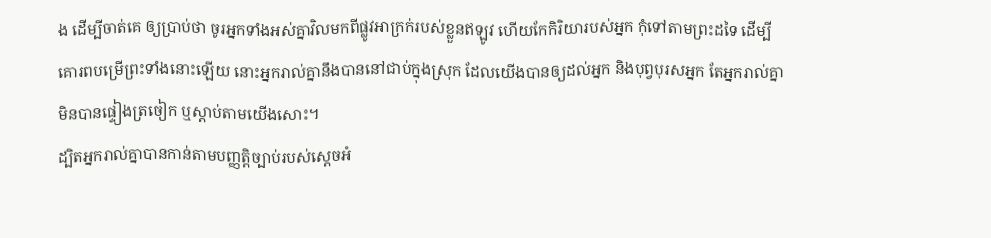ង ដើម្បីចាត់គេ ឲ្យប្រាប់ថា ចូរអ្នកទាំងអស់គ្នាវិលមកពីផ្លូវអាក្រក់របស់ខ្លួនឥឡូវ ហើយកែកិរិយារបស់អ្នក កុំទៅតាមព្រះដទៃ ដើម្បីគោរពបម្រើព្រះទាំងនោះឡើយ នោះអ្នករាល់គ្នានឹងបាននៅជាប់ក្នុងស្រុក ដែលយើងបានឲ្យដល់អ្នក និងបុព្វបុរសអ្នក តែអ្នករាល់គ្នាមិនបានផ្ទៀងត្រចៀក ឬស្តាប់តាមយើងសោះ។
ដ្បិតអ្នករាល់គ្នាបានកាន់តាមបញ្ញត្តិច្បាប់របស់ស្តេចអំ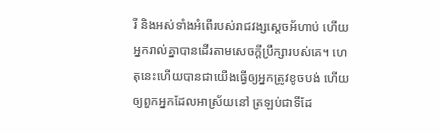រី និងអស់ទាំងអំពើរបស់រាជវង្សស្ដេចអ័ហាប់ ហើយអ្នករាល់គ្នាបានដើរតាមសេចក្ដីប្រឹក្សារបស់គេ។ ហេតុនេះហើយបានជាយើងធ្វើឲ្យអ្នកត្រូវខូចបង់ ហើយឲ្យពួកអ្នកដែលអាស្រ័យនៅ ត្រឡប់ជាទីដែ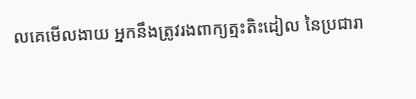លគេមើលងាយ អ្នកនឹងត្រូវរងពាក្យត្មះតិះដៀល នៃប្រជារា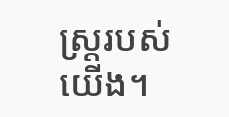ស្ត្ររបស់យើង។